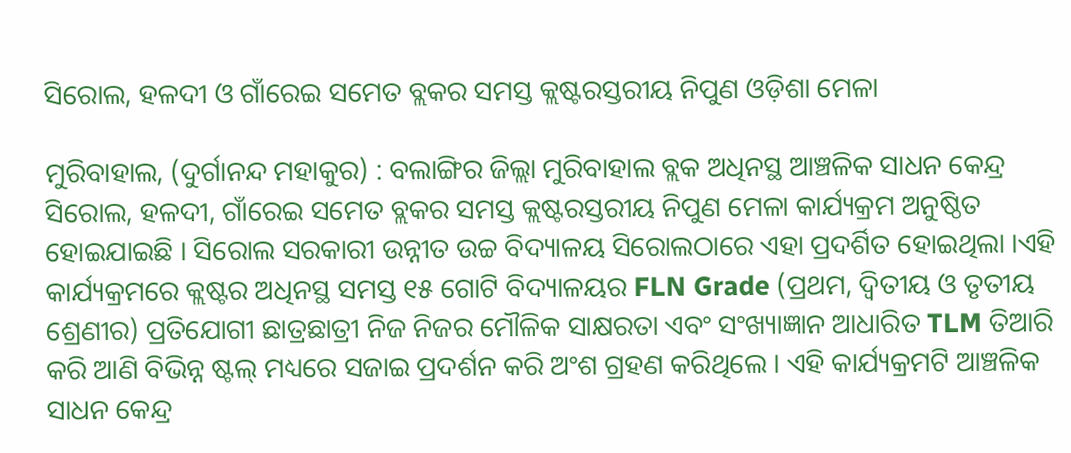ସିରୋଲ, ହଳଦୀ ଓ ଗାଁରେଇ ସମେତ ବ୍ଲକର ସମସ୍ତ କ୍ଲଷ୍ଟରସ୍ତରୀୟ ନିପୁଣ ଓଡ଼ିଶା ମେଳା

ମୁରିବାହାଲ, (ଦୁର୍ଗାନନ୍ଦ ମହାକୁର) : ବଲାଙ୍ଗିର ଜିଲ୍ଲା ମୁରିବାହାଲ ବ୍ଲକ ଅଧିନସ୍ଥ ଆଞ୍ଚଳିକ ସାଧନ କେନ୍ଦ୍ର ସିରୋଲ, ହଳଦୀ, ଗାଁରେଇ ସମେତ ବ୍ଲକର ସମସ୍ତ କ୍ଲଷ୍ଟରସ୍ତରୀୟ ନିପୁଣ ମେଳା କାର୍ଯ୍ୟକ୍ରମ ଅନୁଷ୍ଠିତ ହୋଇଯାଇଛି । ସିରୋଲ ସରକାରୀ ଉନ୍ନୀତ ଉଚ୍ଚ ବିଦ୍ୟାଳୟ ସିରୋଲଠାରେ ଏହା ପ୍ରଦର୍ଶିତ ହୋଇଥିଲା ।ଏହି କାର୍ଯ୍ୟକ୍ରମରେ କ୍ଲଷ୍ଟର ଅଧିନସ୍ଥ ସମସ୍ତ ୧୫ ଗୋଟି ବିଦ୍ୟାଳୟର FLN Grade (ପ୍ରଥମ, ଦ୍ଵିତୀୟ ଓ ତୃତୀୟ ଶ୍ରେଣୀର) ପ୍ରତିଯୋଗୀ ଛାତ୍ରଛାତ୍ରୀ ନିଜ ନିଜର ମୌଳିକ ସାକ୍ଷରତା ଏବଂ ସଂଖ୍ୟାଜ୍ଞାନ ଆଧାରିତ TLM ତିଆରି କରି ଆଣି ବିଭିନ୍ନ ଷ୍ଟଲ୍ ମଧ୍ୟରେ ସଜାଇ ପ୍ରଦର୍ଶନ କରି ଅଂଶ ଗ୍ରହଣ କରିଥିଲେ । ଏହି କାର୍ଯ୍ୟକ୍ରମଟି ଆଞ୍ଚଳିକ ସାଧନ କେନ୍ଦ୍ର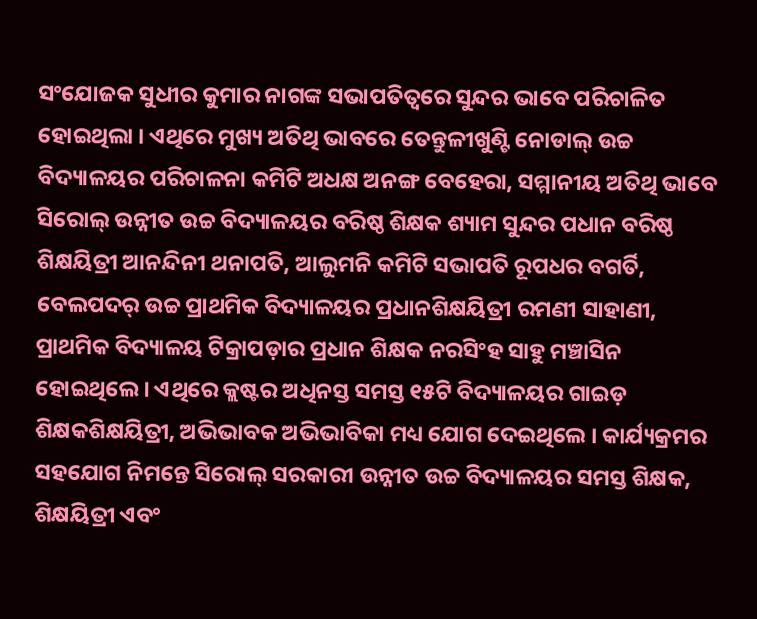ସଂଯୋଜକ ସୁଧୀର କୁମାର ନାଗଙ୍କ ସଭାପତିତ୍ୱରେ ସୁନ୍ଦର ଭାବେ ପରିଚାଳିତ ହୋଇଥିଲା । ଏଥିରେ ମୁଖ୍ୟ ଅତିଥି ଭାବରେ ତେନ୍ତୁଳୀଖୁଣ୍ଟି ନୋଡାଲ୍ ଉଚ୍ଚ ବିଦ୍ୟାଳୟର ପରିଚାଳନା କମିଟି ଅଧକ୍ଷ ଅନଙ୍ଗ ବେହେରା, ସମ୍ମାନୀୟ ଅତିଥି ଭାବେ ସିରୋଲ୍ ଉନ୍ନୀତ ଉଚ୍ଚ ବିଦ୍ୟାଳୟର ବରିଷ୍ଠ ଶିକ୍ଷକ ଶ୍ୟାମ ସୁନ୍ଦର ପଧାନ ବରିଷ୍ଠ ଶିକ୍ଷୟିତ୍ରୀ ଆନନ୍ଦିନୀ ଥନାପତି, ଆଲୁମନି କମିଟି ସଭାପତି ରୂପଧର ବଗର୍ତି, ବେଲପଦର୍ ଉଚ୍ଚ ପ୍ରାଥମିକ ବିଦ୍ୟାଳୟର ପ୍ରଧାନଶିକ୍ଷୟିତ୍ରୀ ରମଣୀ ସାହାଣୀ, ପ୍ରାଥମିକ ବିଦ୍ୟାଳୟ ଟିକ୍ରାପଡ଼ାର ପ୍ରଧାନ ଶିକ୍ଷକ ନରସିଂହ ସାହୁ ମଞ୍ଚାସିନ ହୋଇଥିଲେ । ଏଥିରେ କ୍ଲଷ୍ଟର ଅଧିନସ୍ତ ସମସ୍ତ ୧୫ଟି ବିଦ୍ୟାଳୟର ଗାଇଡ଼ ଶିକ୍ଷକଶିକ୍ଷୟିତ୍ରୀ, ଅଭିଭାବକ ଅଭିଭାବିକା ମଧ୍ୟ ଯୋଗ ଦେଇଥିଲେ । କାର୍ଯ୍ୟକ୍ରମର ସହଯୋଗ ନିମନ୍ତେ ସିରୋଲ୍ ସରକାରୀ ଉନ୍ନୀତ ଉଚ୍ଚ ବିଦ୍ୟାଳୟର ସମସ୍ତ ଶିକ୍ଷକ, ଶିକ୍ଷୟିତ୍ରୀ ଏବଂ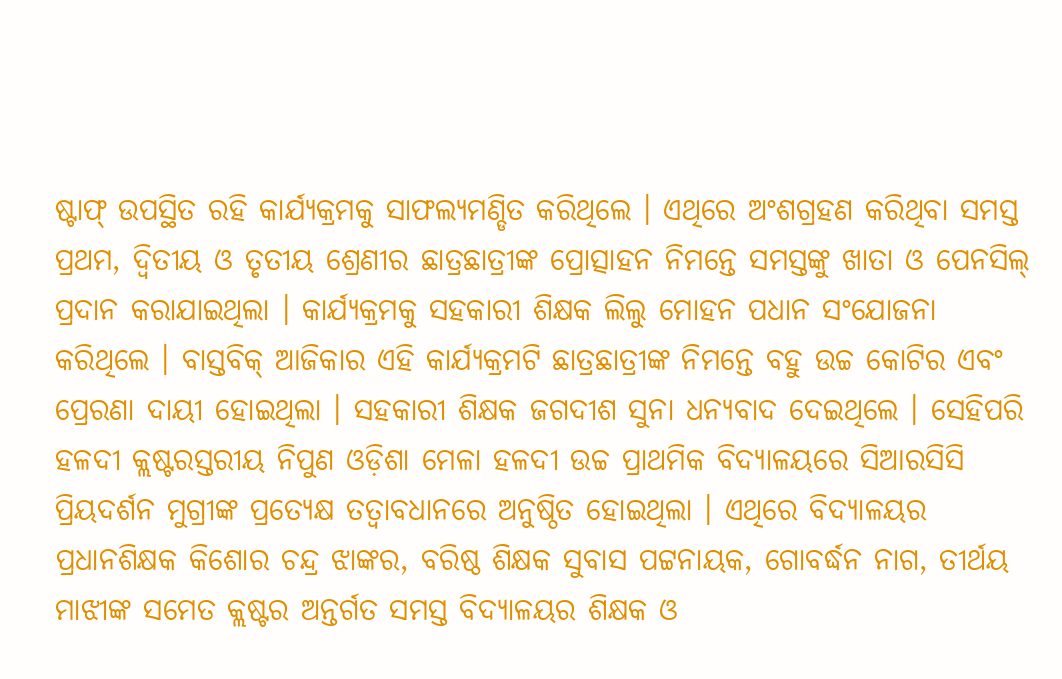ଷ୍ଟାଫ୍ ଉପସ୍ଥିତ ରହି କାର୍ଯ୍ୟକ୍ରମକୁ ସାଫଲ୍ୟମଣ୍ଡିତ କରିଥିଲେ । ଏଥିରେ ଅଂଶଗ୍ରହଣ କରିଥିବା ସମସ୍ତ ପ୍ରଥମ, ଦ୍ଵିତୀୟ ଓ ତୃତୀୟ ଶ୍ରେଣୀର ଛାତ୍ରଛାତ୍ରୀଙ୍କ ପ୍ରୋତ୍ସାହନ ନିମନ୍ତେ ସମସ୍ତଙ୍କୁ ଖାତା ଓ ପେନସିଲ୍ ପ୍ରଦାନ କରାଯାଇଥିଲା । କାର୍ଯ୍ୟକ୍ରମକୁ ସହକାରୀ ଶିକ୍ଷକ ଲିଲୁ ମୋହନ ପଧାନ ସଂଯୋଜନା କରିଥିଲେ । ବାସ୍ତବିକ୍ ଆଜିକାର ଏହି କାର୍ଯ୍ୟକ୍ରମଟି ଛାତ୍ରଛାତ୍ରୀଙ୍କ ନିମନ୍ତେ ବହୁ ଉଚ୍ଚ କୋଟିର ଏବଂ ପ୍ରେରଣା ଦାୟୀ ହୋଇଥିଲା । ସହକାରୀ ଶିକ୍ଷକ ଜଗଦୀଶ ସୁନା ଧନ୍ୟବାଦ ଦେଇଥିଲେ । ସେହିପରି ହଳଦୀ କ୍ଲଷ୍ଟରସ୍ତରୀୟ ନିପୁଣ ଓଡ଼ିଶା ମେଳା ହଳଦୀ ଉଚ୍ଚ ପ୍ରାଥମିକ ବିଦ୍ୟାଳୟରେ ସିଆରସିସି ପ୍ରିୟଦର୍ଶନ ମୁଗ୍ରୀଙ୍କ ପ୍ରତ୍ୟେକ୍ଷ ତତ୍ଵାବଧାନରେ ଅନୁଷ୍ଠିତ ହୋଇଥିଲା । ଏଥିରେ ବିଦ୍ୟାଳୟର ପ୍ରଧାନଶିକ୍ଷକ କିଶୋର ଚନ୍ଦ୍ର ଝାଙ୍କର, ବରିଷ୍ଠ ଶିକ୍ଷକ ସୁବାସ ପଟ୍ଟନାୟକ, ଗୋବର୍ଦ୍ଧନ ନାଗ, ତୀର୍ଥୟ ମାଝୀଙ୍କ ସମେତ କ୍ଲଷ୍ଟର ଅନ୍ତର୍ଗତ ସମସ୍ତ ବିଦ୍ୟାଳୟର ଶିକ୍ଷକ ଓ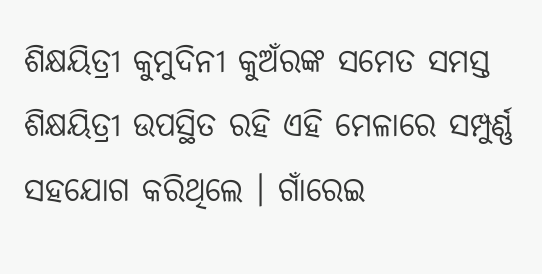ଶିକ୍ଷୟିତ୍ରୀ କୁମୁଦିନୀ କୁଅଁରଙ୍କ ସମେତ ସମସ୍ତ ଶିକ୍ଷୟିତ୍ରୀ ଉପସ୍ଥିତ ରହି ଏହି ମେଳାରେ ସମ୍ପୁର୍ଣ୍ଣ ସହଯୋଗ କରିଥିଲେ । ଗାଁରେଇ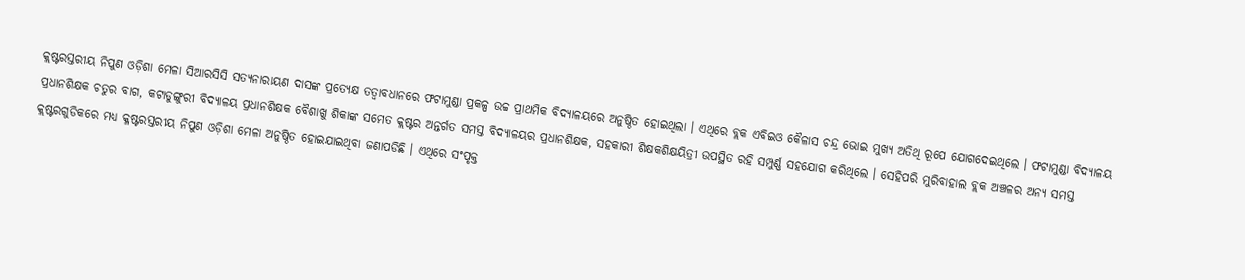କ୍ଲଷ୍ଟରସ୍ତରୀୟ ନିପୁଣ ଓଡ଼ିଶା ମେଳା ସିଆରସିସି ସତ୍ୟନାରାୟଣ ଦାସଙ୍କ ପ୍ରତ୍ୟେକ୍ଷ ତତ୍ଵାବଧାନରେ ଫଟାମୁଣ୍ଡା ପ୍ରକଳ୍ପ ଉଚ୍ଚ ପ୍ରାଥମିକ ବିଦ୍ୟାଳୟରେ ଅନୁଷ୍ଠିତ ହୋଇଥିଲା । ଏଥିରେ ବ୍ଲକ ଏବିଇଓ କୈଳାସ ଚନ୍ଦ୍ର ଭୋଇ ମୁଖ୍ୟ ଅତିଥି ରୂପେ ଯୋଗଦେଇଥିଲେ । ଫଟାମୁଣ୍ଡା ବିଦ୍ୟାଳୟ ପ୍ରଧାନଶିକ୍ଷକ ଚତୁର ବାଗ, କଟାଡୁଙ୍ଗୁରୀ ବିଦ୍ୟାଳୟ ପ୍ରଧାନଶିକ୍ଷକ ବୈଶାଖୁ ଶିକାଙ୍କ ସମେତ କ୍ଲଷ୍ଟର ଅନ୍ତର୍ଗତ ସମସ୍ତ ବିଦ୍ୟାଳୟର ପ୍ରଧାନଶିକ୍ଷକ, ସହକାରୀ ଶିକ୍ଷକଶିକ୍ଷୟିତ୍ରୀ ଉପସ୍ଥିତ ରହି ସମ୍ପୁର୍ଣ୍ଣ ସହଯୋଗ କରିଥିଲେ । ସେହିପରି ମୁରିବାହାଲ ବ୍ଲକ ଅଞ୍ଚଳର ଅନ୍ୟ ସମସ୍ତ କ୍ଲଷ୍ଟରଗୁଡିକରେ ମଧ୍ୟ କ୍ଳଷ୍ଟରସ୍ତରୀୟ ନିପୁଣ ଓଡ଼ିଶା ମେଳା ଅନୁଷ୍ଠିତ ହୋଇଯାଇଥିବା ଜଣାପଡିଛି । ଏଥିରେ ସଂପୃକ୍ତ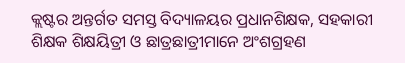କ୍ଲଷ୍ଟର ଅନ୍ତର୍ଗତ ସମସ୍ତ ବିଦ୍ୟାଳୟର ପ୍ରଧାନଶିକ୍ଷକ, ସହକାରୀ ଶିକ୍ଷକ ଶିକ୍ଷୟିତ୍ରୀ ଓ ଛାତ୍ରଛାତ୍ରୀମାନେ ଅଂଶଗ୍ରହଣ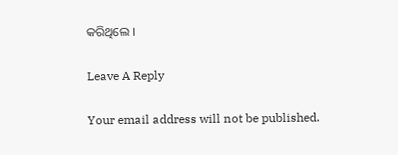କରିଥିଲେ ।

Leave A Reply

Your email address will not be published.